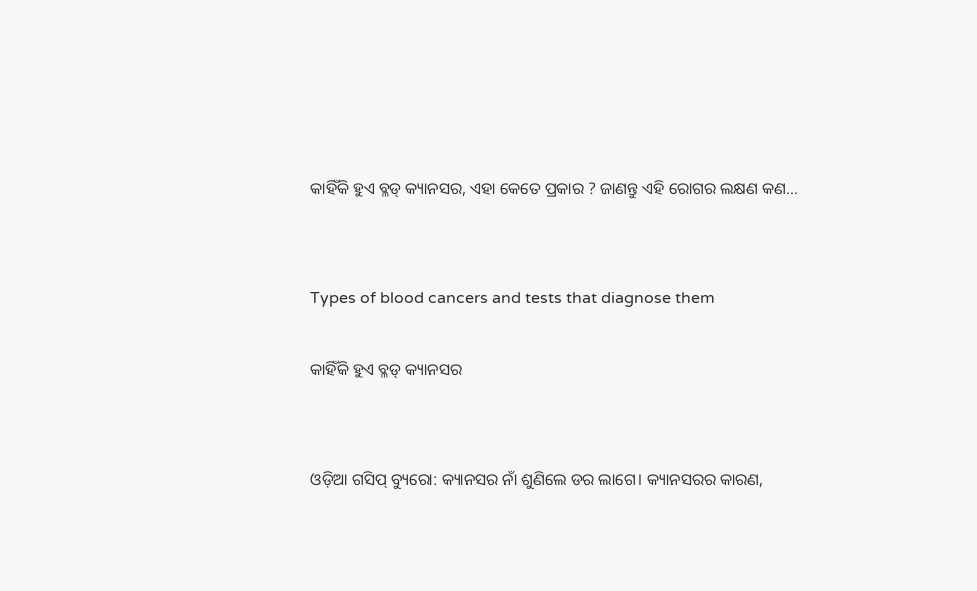କାହିଁକି ହୁଏ ବ୍ଳଡ୍‌ କ୍ୟାନସର, ଏହା କେତେ ପ୍ରକାର ? ଜାଣନ୍ତୁ ଏହି ରୋଗର ଲକ୍ଷଣ କଣ...


Types of blood cancers and tests that diagnose them

କାହିଁକି ହୁଏ ବ୍ଳଡ୍‌ କ୍ୟାନସର


ଓଡ଼ିଆ ଗସିପ୍ ବ୍ୟୁରୋ: କ୍ୟାନସର ନାଁ ଶୁଣିଲେ ଡର ଲାଗେ। କ୍ୟାନସରର କାରଣ,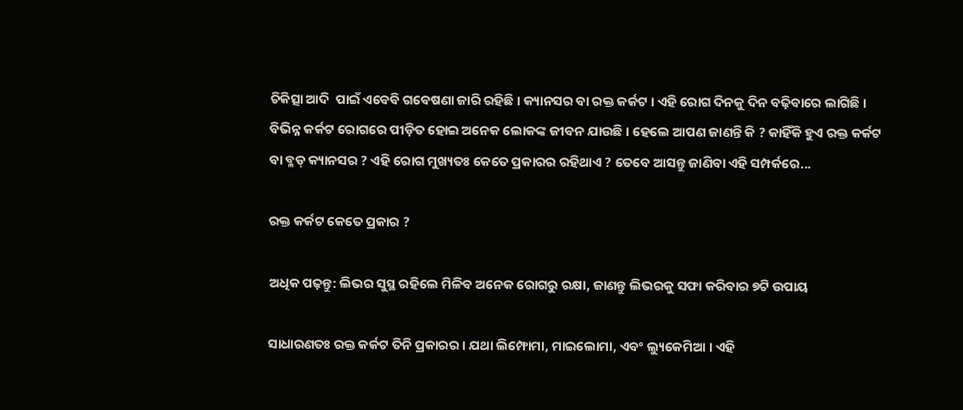ଚିକିତ୍ସା ଆଦି  ପାଇଁ ଏବେବି ଗବେଷଣା ଜାରି ରହିଛି। କ୍ୟାନସର ବା ରକ୍ତ କର୍କଟ । ଏହି ରୋଗ ଦିନକୁ ଦିନ ବଢ଼ିବାରେ ଲାଗିଛି । ବିଭିନ୍ନ କର୍କଟ ରୋଗରେ ପୀଡ଼ିତ ହୋଇ ଅନେକ ଲୋକଙ୍କ ଜୀବନ ଯାଉଛି । ହେଲେ ଆପଣ ଜାଣନ୍ତି କି ? କାହିଁକି ହୁଏ ରକ୍ତ କର୍କଟ ବା ବ୍ଳଡ୍‌ କ୍ୟାନସର ? ଏହି ରୋଗ ମୁଖ୍ୟତଃ କେତେ ପ୍ରକାରର ରହିଥାଏ ? ତେବେ ଆସନ୍ତୁ ଜାଣିବା ଏହି ସମ୍ପର୍କରେ...

ରକ୍ତ କର୍କଟ କେତେ ପ୍ରକାର ?

ଅଧିକ ପଢ଼ନ୍ତୁ: ଲିଭର ସୁସ୍ଥ ରହିଲେ ମିଳିବ ଅନେକ ରୋଗରୁ ରକ୍ଷା, ଜାଣନ୍ତୁ ଲିଭରକୁ ସଫା କରିବାର ୭ଟି ଉପାୟ

ସାଧାରଣତଃ ରକ୍ତ କର୍କଟ ତିନି ପ୍ରକାରର । ଯଥା ଲିମ୍ଫୋମା, ମାଇଲୋମା, ଏବଂ ଲ୍ୟୁକେମିଆ । ଏହି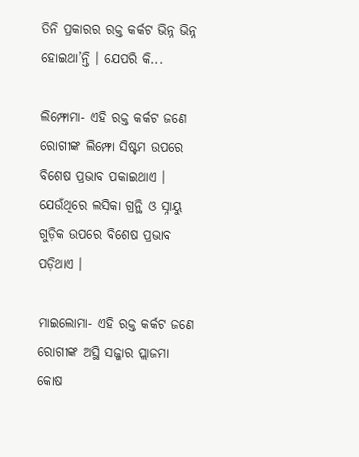ତିନି ପ୍ରକାରର ରକ୍ତ କର୍କଟ ଭିନ୍ନ ଭିନ୍ନ ହୋଇଥା’ନ୍ତି । ଯେପରି କି...

ଲିମ୍ଫୋମା- ଏହି ରକ୍ତ କର୍କଟ ଜଣେ ରୋଗୀଙ୍କ ଲିମ୍ଫୋ ସିଷ୍ଟମ ଉପରେ ବିଶେଷ ପ୍ରଭାବ ପକାଇଥାଏ । ଯେଉଁଥିରେ ଲସିକା ଗ୍ରନ୍ଥି ଓ ସ୍ନାୟୁ ଗୁଡ଼ିକ ଉପରେ ବିଶେଷ ପ୍ରଭାବ ପଡ଼ିଥାଏ ।

ମାଇଲୋମା- ଏହି ରକ୍ତ କର୍କଟ ଜଣେ ରୋଗୀଙ୍କ ଅସ୍ଥି ସଜ୍ଜାର ପ୍ଲାଜମା କୋଷ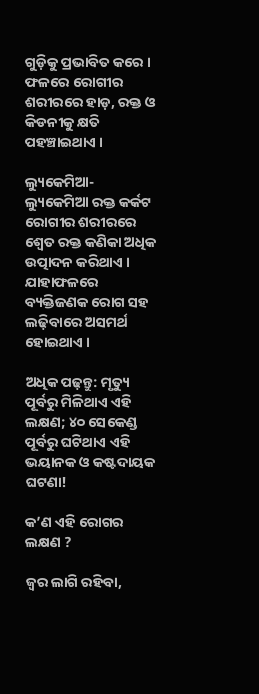ଗୁଡ଼ିକୁ ପ୍ରଭାବିତ କରେ । ଫଳରେ ରୋଗୀର ଶରୀରରେ ହାଡ଼, ରକ୍ତ ଓ କିଡନୀକୁ କ୍ଷତି ପହଞ୍ଚାଇଥାଏ ।

ଲ୍ୟୁକେମିଆ- ଲ୍ୟୁକେମିଆ ରକ୍ତ କର୍କଟ ରୋଗୀର ଶରୀରରେ ଶ୍ୱେତ ରକ୍ତ କଣିକା ଅଧିକ ଉତ୍ପାଦନ କରିଥାଏ । ଯାହାଫଳରେ ବ୍ୟକ୍ତିଜଣକ ରୋଗ ସହ ଲଢ଼ିବାରେ ଅସମର୍ଥ ହୋଇଥାଏ ।

ଅଧିକ ପଢ଼ନ୍ତୁ: ମୃତ୍ୟୁ ପୂର୍ବରୁ ମିଳିଥାଏ ଏହି ଲକ୍ଷଣ; ୪୦ ସେକେଣ୍ଡ ପୂର୍ବରୁ ଘଟିଥାଏ ଏହି ଭୟାନକ ଓ କଷ୍ଟଦାୟକ ଘଟଣା!

କ’ଣ ଏହି ରୋଗର ଲକ୍ଷଣ ?

ଜ୍ୱର ଲାଗି ରହିବା,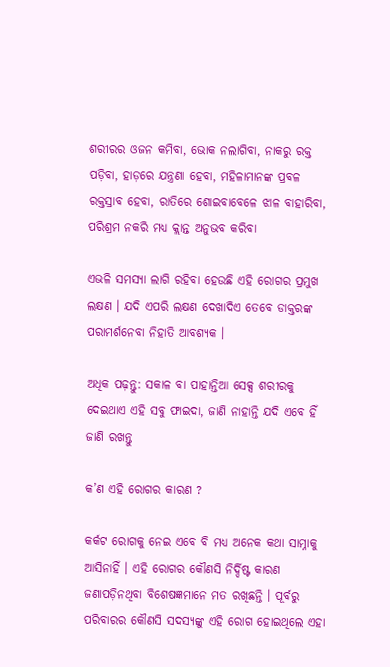ଶରୀରର ଓଜନ କମିବା, ଭୋକ ନଲାଗିବା, ନାକରୁ ରକ୍ତ ପଡ଼ିବା, ହାଡ଼ରେ ଯନ୍ତ୍ରଣା ହେବା, ମହିଳାମାନଙ୍କ ପ୍ରବଳ ରକ୍ତସ୍ରାବ ହେବା, ରାତିରେ ଶୋଇବାବେଳେ ଝାଳ ବାହାରିବା, ପରିଶ୍ରମ ନକରି ମଧ୍ୟ କ୍ଲାନ୍ତ ଅନୁଭବ କରିବା

ଏଭଳି ସମସ୍ୟା ଲାଗି ରହିବା ହେଉଛି ଏହି ରୋଗର ପ୍ରମୁଖ ଲକ୍ଷଣ । ଯଦି ଏପରି ଲକ୍ଷଣ ଦେଖାଦିଏ ତେବେ ଡାକ୍ତରଙ୍କ ପରାମର୍ଶନେବା ନିହାତି ଆବଶ୍ୟକ ।

ଅଧିକ ପଢ଼ନ୍ତୁ: ସକାଳ ବା ପାହାନ୍ତିଆ ସେକ୍ସ ଶରୀରକୁ ଦେଇଥାଏ ଏହି ସବୁ ଫାଇଦା, ଜାଣି ନାହାନ୍ତି ଯଦି ଏବେ ହିଁ ଜାଣି ରଖନ୍ତୁ

କ’ଣ ଏହି ରୋଗର କାରଣ ?

କର୍କଟ ରୋଗକୁ ନେଇ ଏବେ ବି ମଧ୍ୟ ଅନେକ କଥା ସାମ୍ନାକୁ ଆସିନାହିଁ । ଏହି ରୋଗର କୌଣସି ନିର୍ଦ୍ଦିଷ୍ଟ କାରଣ ଜଣାପଡ଼ିନଥିବା ବିଶେଷଜ୍ଞମାନେ ମତ ରଖିଛନ୍ତି । ପୂର୍ବରୁ ପରିବାରର କୌଣସି ସଦସ୍ୟଙ୍କୁ ଏହି ରୋଗ ହୋଇଥିଲେ ଏହା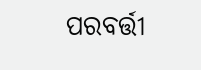ପରବର୍ତ୍ତୀ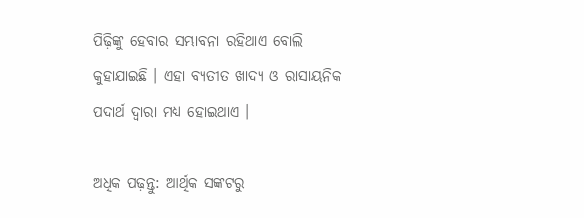ପିଢ଼ିଙ୍କୁ ହେବାର ସମ୍ଭାବନା ରହିଥାଏ ବୋଲି କୁହାଯାଇଛି । ଏହା ବ୍ୟତୀତ ଖାଦ୍ୟ ଓ ରାସାୟନିକ ପଦାର୍ଥ ଦ୍ୱାରା ମଧ୍ୟ ହୋଇଥାଏ ।

ଅଧିକ ପଢ଼ନ୍ତୁ: ଆର୍ଥିକ ସଙ୍କଟରୁ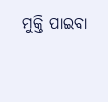ମୁକ୍ତି ପାଇବା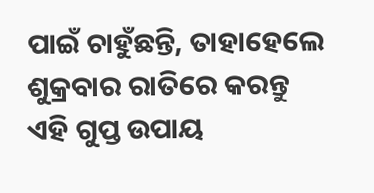ପାଇଁ ଚାହୁଁଛନ୍ତି, ତାହାହେଲେ ଶୁକ୍ରବାର ରାତିରେ କରନ୍ତୁ ଏହି ଗୁପ୍ତ ଉପାୟ